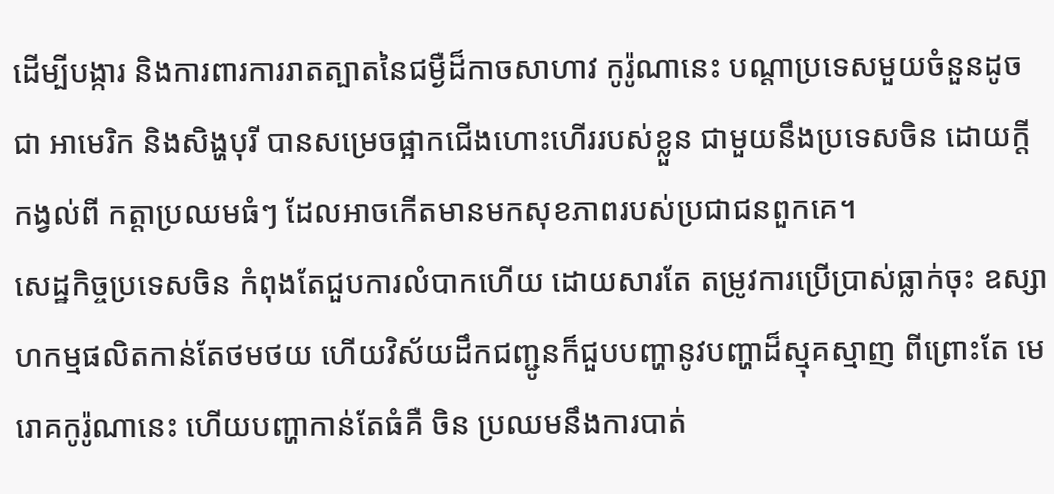ដើម្បីបង្ការ និងការពារការរាតត្បាតនៃជម្ងឺដ៏កាចសាហាវ កូរ៉ូណានេះ បណ្តាប្រទេសមួយចំនួនដូចជា អាមេរិក និងសិង្ហបុរី បានសម្រេចផ្អាកជើងហោះហើររបស់ខ្លួន ជាមួយនឹងប្រទេសចិន ដោយក្តីកង្វល់ពី កត្តាប្រឈមធំៗ ដែលអាចកើតមានមកសុខភាពរបស់ប្រជាជនពួកគេ។
សេដ្ឋកិច្ចប្រទេសចិន កំពុងតែជួបការលំបាកហើយ ដោយសារតែ តម្រូវការប្រើប្រាស់ធ្លាក់ចុះ ឧស្សាហកម្មផលិតកាន់តែថមថយ ហើយវិស័យដឹកជញ្ជូនក៏ជួបបញ្ហានូវបញ្ហាដ៏ស្មុគស្មាញ ពីព្រោះតែ មេរោគកូរ៉ូណានេះ ហើយបញ្ហាកាន់តែធំគឺ ចិន ប្រឈមនឹងការបាត់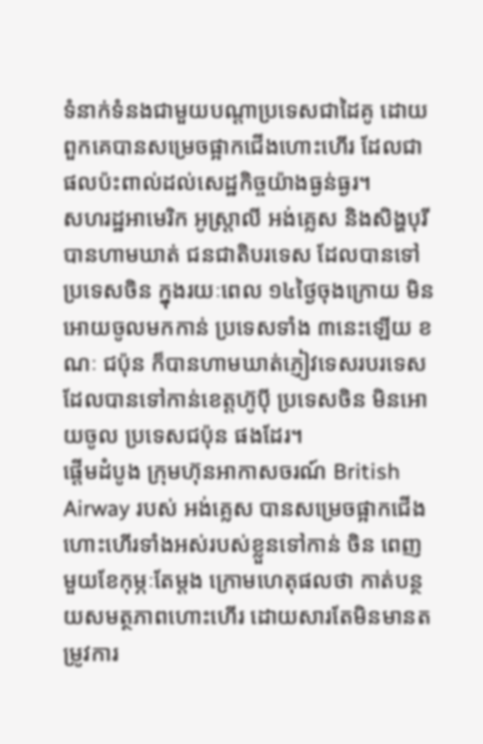ទំនាក់ទំនងជាមួយបណ្តាប្រទេសជាដៃគូ ដោយពួកគេបានសម្រេចផ្អាកជើងហោះហើរ ដែលជាផលប៉ះពាល់ដល់សេដ្ឋកិច្ចយ៉ាងធ្ងន់ធ្ងរ។
សហរដ្ឋអាមេរិក អូស្ត្រាលី អង់គ្លេស និងសិង្ហបុរី បានហាមឃាត់ ជនជាតិបរទេស ដែលបានទៅប្រទេសចិន ក្នុងរយៈពេល ១៤ថ្ងៃចុងក្រោយ មិនអោយចូលមកកាន់ ប្រទេសទាំង ៣នេះឡើយ ខណៈ ជប៉ុន ក៏បានហាមឃាត់ភ្ញៀវទេសរបរទេស ដែលបានទៅកាន់ខេត្តហ៊ូប៉ី ប្រទេសចិន មិនអោយចូល ប្រទេសជប៉ុន ផងដែរ។
ផ្តើមដំបូង ក្រុមហ៊ុនអាកាសចរណ៍ British Airway របស់ អង់គ្លេស បានសម្រេចផ្អាកជើងហោះហើរទាំងអស់របស់ខ្លួនទៅកាន់ ចិន ពេញមួយខែកុម្ភៈតែម្តង ក្រោមហេតុផលថា កាត់បន្ថយសមត្ថភាពហោះហើរ ដោយសារតែមិនមានតម្រូវការ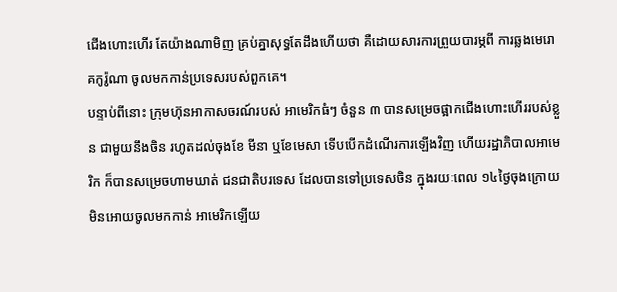ជើងហោះហើរ តែយ៉ាងណាមិញ គ្រប់គ្នាសុទ្ធតែដឹងហើយថា គឺដោយសារការព្រួយបារម្ភពី ការឆ្លងមេរោគកូរ៉ូណា ចូលមកកាន់ប្រទេសរបស់ពួកគេ។
បន្ទាប់ពីនោះ ក្រុមហ៊ុនអាកាសចរណ៍របស់ អាមេរិកធំៗ ចំនួន ៣ បានសម្រេចផ្អាកជើងហោះហើររបស់ខ្លួន ជាមួយនឹងចិន រហូតដល់ចុងខែ មីនា ឬខែមេសា ទើបបើកដំណើរការឡើងវិញ ហើយរដ្ឋាភិបាលអាមេរិក ក៏បានសម្រេចហាមឃាត់ ជនជាតិបរទេស ដែលបានទៅប្រទេសចិន ក្នុងរយៈពេល ១៤ថ្ងៃចុងក្រោយ មិនអោយចូលមកកាន់ អាមេរិកឡើយ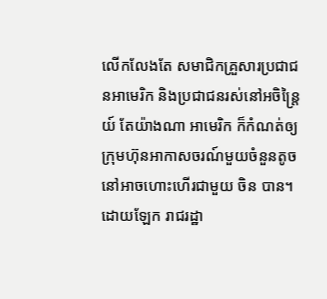លើកលែងតែ សមាជិកគ្រួសារប្រជាជនអាមេរិក និងប្រជាជនរស់នៅអចិន្ត្រៃយ៍ តែយ៉ាងណា អាមេរិក ក៏កំណត់ឲ្យ ក្រុមហ៊ុនអាកាសចរណ៍មួយចំនួនតូច នៅអាចហោះហើរជាមួយ ចិន បាន។
ដោយឡែក រាជរដ្ឋា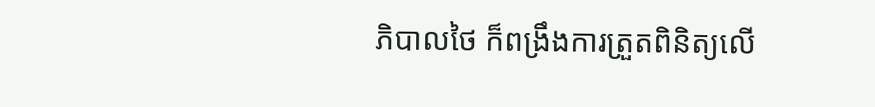ភិបាលថៃ ក៏ពង្រឹងការត្រួតពិនិត្យលើ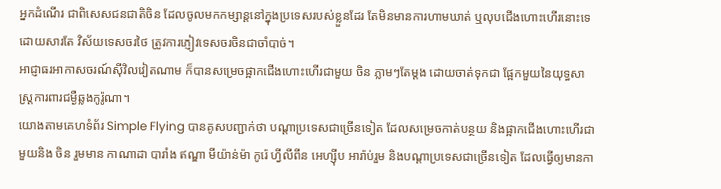អ្នកដំណើរ ជាពិសេសជនជាតិចិន ដែលចូលមកកម្សាន្តនៅក្នុងប្រទេសរបស់ខ្លួនដែរ តែមិនមានការហាមឃាត់ ឬលុបជើងហោះហើរនោះទេ ដោយសារតែ វិស័យទេសចរថៃ ត្រូវការភ្ញៀវទេសចរចិនជាចាំបាច់។
អាជ្ញាធរអាកាសចរណ៍ស៊ីវិលវៀតណាម ក៏បានសម្រេចផ្អាកជើងហោះហើរជាមួយ ចិន ភ្លាមៗតែម្តង ដោយចាត់ទុកជា ផ្អែកមួយនៃយុទ្ធសាស្ត្រការពារជម្ងឺឆ្លងកូរ៉ូណា។
យោងតាមគេហទំព័រ Simple Flying បានគូសបញ្ជាក់ថា បណ្តាប្រទេសជាច្រើនទៀត ដែលសម្រេចកាត់បន្ថយ និងផ្អាកជើងហោះហើរជាមួយនិង ចិន រួមមាន កាណាដា បារាំង ឥណ្ឌា មីយ៉ាន់ម៉ា កូរ៉េ ហ្វីលីពីន អេហ្ស៊ីប អារ៉ាប់រួម និងបណ្តាប្រទេសជាច្រើនទៀត ដែលធ្វើឲ្យមានកា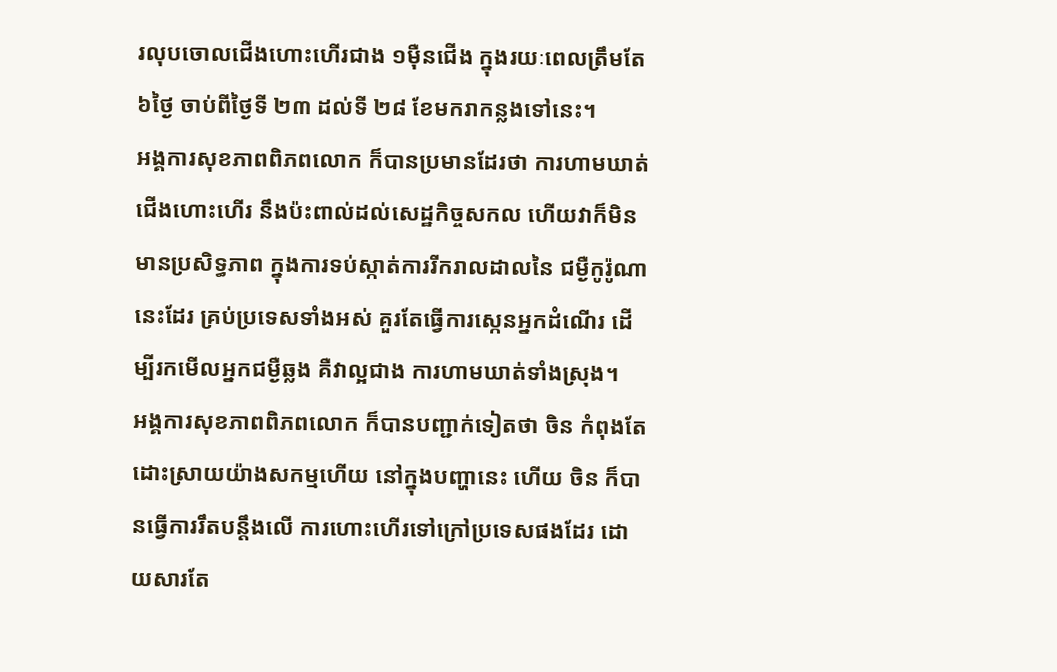រលុបចោលជើងហោះហើរជាង ១ម៉ឺនជើង ក្នុងរយៈពេលត្រឹមតែ ៦ថ្ងៃ ចាប់ពីថ្ងៃទី ២៣ ដល់ទី ២៨ ខែមករាកន្លងទៅនេះ។
អង្គការសុខភាពពិភពលោក ក៏បានប្រមានដែរថា ការហាមឃាត់ជើងហោះហើរ នឹងប៉ះពាល់ដល់សេដ្ឋកិច្ចសកល ហើយវាក៏មិនមានប្រសិទ្ធភាព ក្នុងការទប់ស្កាត់ការរីករាលដាលនៃ ជម្ងឺកូរ៉ូណា នេះដែរ គ្រប់ប្រទេសទាំងអស់ គួរតែធ្វើការស្កេនអ្នកដំណើរ ដើម្បីរកមើលអ្នកជម្ងឺឆ្លង គឺវាល្អជាង ការហាមឃាត់ទាំងស្រុង។
អង្គការសុខភាពពិភពលោក ក៏បានបញ្ជាក់ទៀតថា ចិន កំពុងតែដោះស្រាយយ៉ាងសកម្មហើយ នៅក្នុងបញ្ហានេះ ហើយ ចិន ក៏បានធ្វើការរឹតបន្តឹងលើ ការហោះហើរទៅក្រៅប្រទេសផងដែរ ដោយសារតែ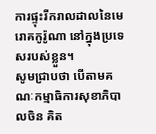ការផ្ទុះរីករាលដាលនៃមេរោគកូរ៉ូណា នៅក្នុងប្រទេសរបស់ខ្លួន។
សូមជ្រាបថា បើតាមគណៈកម្មាធិការសុខាភិបាលចិន គិត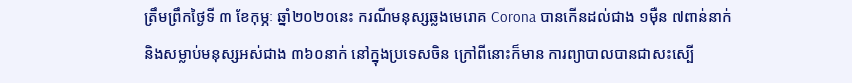ត្រឹមព្រឹកថ្ងៃទី ៣ ខែកុម្ភៈ ឆ្នាំ២០២០នេះ ករណីមនុស្សឆ្លងមេរោគ Corona បានកើនដល់ជាង ១ម៉ឺន ៧ពាន់នាក់ និងសម្លាប់មនុស្សអស់ជាង ៣៦០នាក់ នៅក្នុងប្រទេសចិន ក្រៅពីនោះក៏មាន ការព្យាបាលបានជាសះស្បើ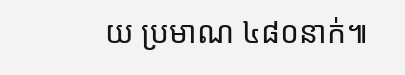យ ប្រមាណ ៤៨០នាក់៕